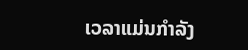ເວລາແມ່ນກຳລັງ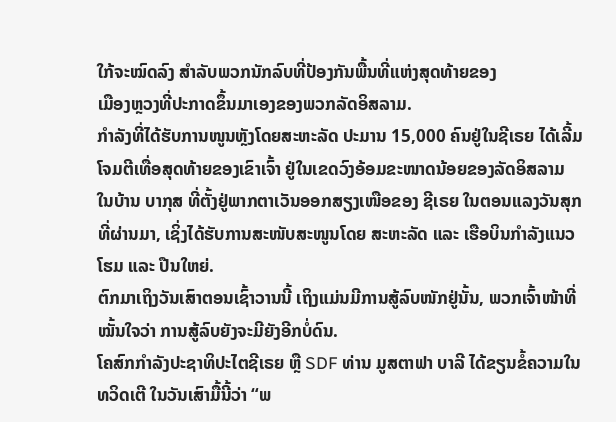ໃກ້ຈະໝົດລົງ ສຳລັບພວກນັກລົບທີ່ປ້ອງກັນພື້ນທີ່ແຫ່ງສຸດທ້າຍຂອງ
ເມືອງຫຼວງທີ່ປະກາດຂຶ້ນມາເອງຂອງພວກລັດອິສລາມ.
ກຳລັງທີ່ໄດ້ຮັບການໜູນຫຼັງໂດຍສະຫະລັດ ປະມານ 15,000 ຄົນຢູ່ໃນຊີເຣຍ ໄດ້ເລີ້ມ
ໂຈມຕີເທື່ອສຸດທ້າຍຂອງເຂົາເຈົ້າ ຢູ່ໃນເຂດວົງອ້ອມຂະໜາດນ້ອຍຂອງລັດອິສລາມ
ໃນບ້ານ ບາກຸສ ທີ່ຕັ້ງຢູ່ພາກຕາເວັນອອກສຽງເໜືອຂອງ ຊີເຣຍ ໃນຕອນແລງວັນສຸກ
ທີ່ຜ່ານມາ, ເຊິ່ງໄດ້ຮັບການສະໜັບສະໜູນໂດຍ ສະຫະລັດ ແລະ ເຮືອບິນກຳລັງແນວ
ໂຮມ ແລະ ປືນໃຫຍ່.
ຕົກມາເຖິງວັນເສົາຕອນເຊົ້າວານນີ້ ເຖິງແມ່ນມີການສູ້ລົບໜັກຢູ່ນັ້ນ, ພວກເຈົ້າໜ້າທີ່
ໝັ້ນໃຈວ່າ ການສູ້ລົບຍັງຈະມີຍັງອີກບໍ່ດົນ.
ໂຄສົກກຳລັງປະຊາທິປະໄຕຊີເຣຍ ຫຼື SDF ທ່ານ ມູສຕາຟາ ບາລີ ໄດ້ຂຽນຂໍ້ຄວາມໃນ
ທວິດເຕີ ໃນວັນເສົາມື້ນີ້ວ່າ “ພ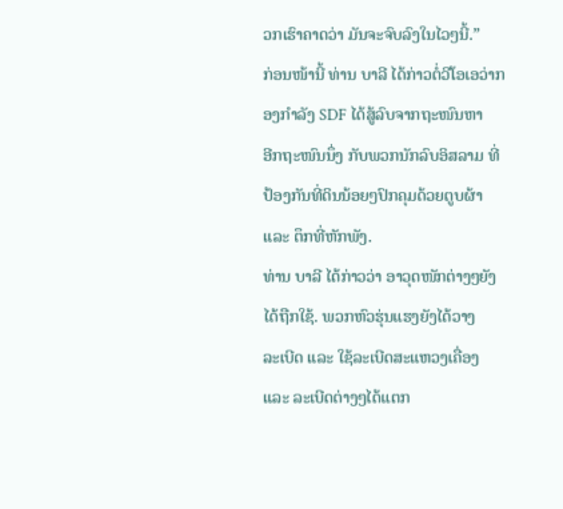ວກເຮົາຄາດວ່າ ມັນຈະຈົບລົງໃນໄວໆນີ້.”
ກ່ອນໜ້ານີ້ ທ່ານ ບາລີ ໄດ້ກ່າວຕໍ່ວີໂອເອວ່າກອງກຳລັງ SDF ໄດ້ສູ້ລົບຈາກຖະໜົນຫາ
ອີກຖະໜົນນຶ່ງ ກັບພວກນັກລົບອິສລາມ ທີ່ປ້ອງກັນທີ່ດິນນ້ອຍໆປົກຄຸມດ້ວຍຕູບຜ້າ
ແລະ ຕຶກທີ່ຫັກພັງ.
ທ່ານ ບາລີ ໄດ້ກ່າວວ່າ ອາວຸດໜັກຕ່າງໆຍັງໄດ້ຖືກໃຊ້. ພວກຫົວຮຸ່ນແຮງຍັງໄດ້ວາງ
ລະເບີດ ແລະ ໃຊ້ລະເບີດສະແຫວງເຄື່ອງ ແລະ ລະເບີດຕ່າງໆໄດ້ແຕກ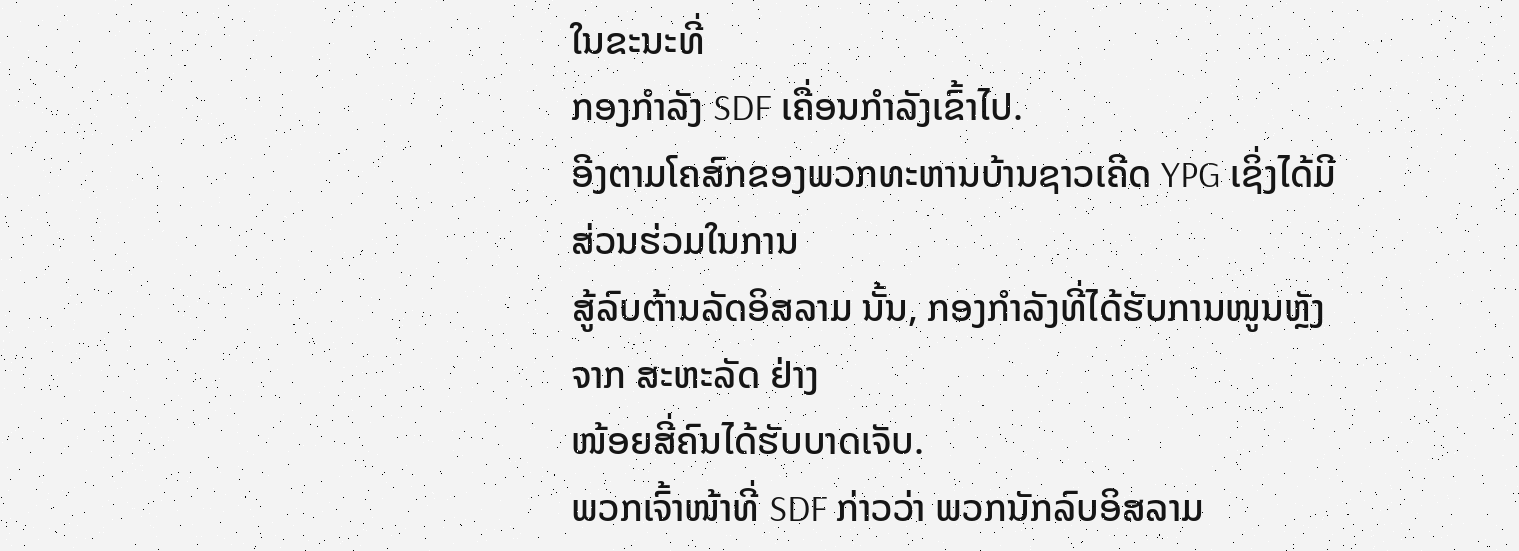ໃນຂະນະທີ່
ກອງກຳລັງ SDF ເຄື່ອນກຳລັງເຂົ້າໄປ.
ອີງຕາມໂຄສົກຂອງພວກທະຫານບ້ານຊາວເຄີດ YPG ເຊິ່ງໄດ້ມີສ່ວນຮ່ວມໃນການ
ສູ້ລົບຕ້ານລັດອິສລາມ ນັ້ນ, ກອງກຳລັງທີ່ໄດ້ຮັບການໜູນຫຼັງຈາກ ສະຫະລັດ ຢ່າງ
ໜ້ອຍສີ່ຄົນໄດ້ຮັບບາດເຈັບ.
ພວກເຈົ້າໜ້າທີ່ SDF ກ່າວວ່າ ພວກນັກລົບອິສລາມ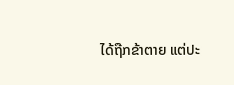ໄດ້ຖືກຂ້າຕາຍ ແຕ່ປະ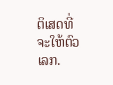ຕິເສດທີ່
ຈະໃຫ້ຕົວເລກ.